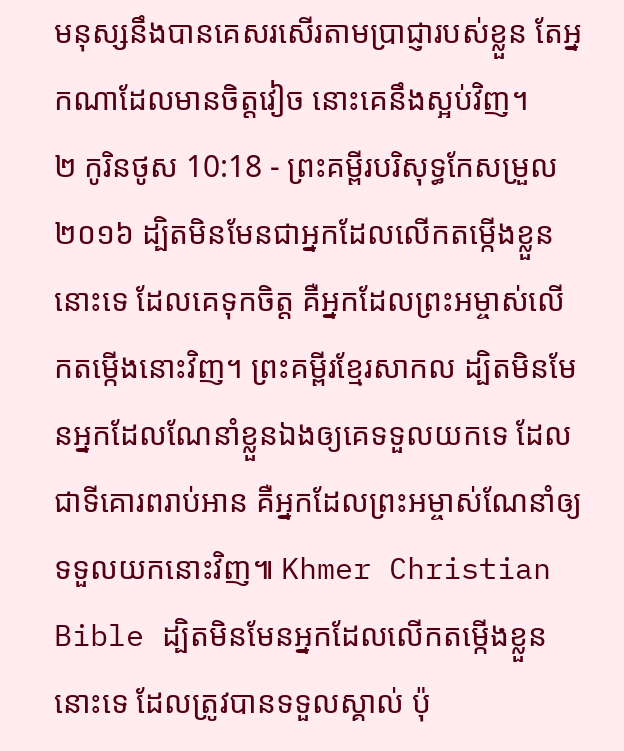មនុស្សនឹងបានគេសរសើរតាមប្រាជ្ញារបស់ខ្លួន តែអ្នកណាដែលមានចិត្តវៀច នោះគេនឹងស្អប់វិញ។
២ កូរិនថូស 10:18 - ព្រះគម្ពីរបរិសុទ្ធកែសម្រួល ២០១៦ ដ្បិតមិនមែនជាអ្នកដែលលើកតម្កើងខ្លួននោះទេ ដែលគេទុកចិត្ត គឺអ្នកដែលព្រះអម្ចាស់លើកតម្កើងនោះវិញ។ ព្រះគម្ពីរខ្មែរសាកល ដ្បិតមិនមែនអ្នកដែលណែនាំខ្លួនឯងឲ្យគេទទួលយកទេ ដែលជាទីគោរពរាប់អាន គឺអ្នកដែលព្រះអម្ចាស់ណែនាំឲ្យទទួលយកនោះវិញ៕ Khmer Christian Bible ដ្បិតមិនមែនអ្នកដែលលើកតម្កើងខ្លួននោះទេ ដែលត្រូវបានទទួលស្គាល់ ប៉ុ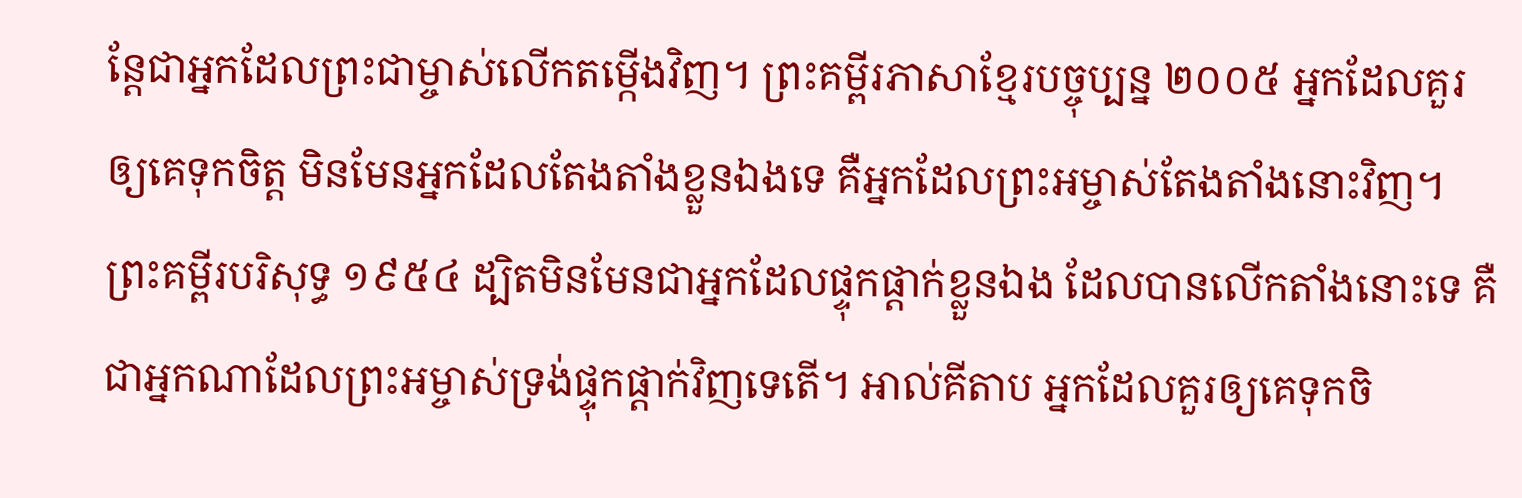ន្ដែជាអ្នកដែលព្រះជាម្ចាស់លើកតម្កើងវិញ។ ព្រះគម្ពីរភាសាខ្មែរបច្ចុប្បន្ន ២០០៥ អ្នកដែលគួរឲ្យគេទុកចិត្ត មិនមែនអ្នកដែលតែងតាំងខ្លួនឯងទេ គឺអ្នកដែលព្រះអម្ចាស់តែងតាំងនោះវិញ។ ព្រះគម្ពីរបរិសុទ្ធ ១៩៥៤ ដ្បិតមិនមែនជាអ្នកដែលផ្ទុកផ្តាក់ខ្លួនឯង ដែលបានលើកតាំងនោះទេ គឺជាអ្នកណាដែលព្រះអម្ចាស់ទ្រង់ផ្ទុកផ្តាក់វិញទេតើ។ អាល់គីតាប អ្នកដែលគួរឲ្យគេទុកចិ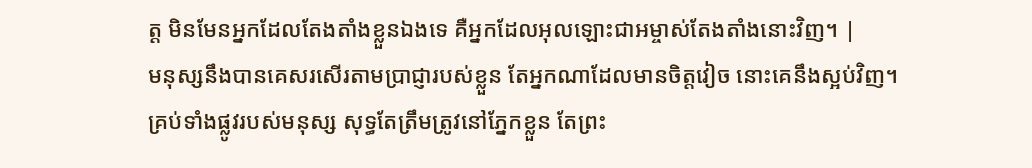ត្ដ មិនមែនអ្នកដែលតែងតាំងខ្លួនឯងទេ គឺអ្នកដែលអុលឡោះជាអម្ចាស់តែងតាំងនោះវិញ។ |
មនុស្សនឹងបានគេសរសើរតាមប្រាជ្ញារបស់ខ្លួន តែអ្នកណាដែលមានចិត្តវៀច នោះគេនឹងស្អប់វិញ។
គ្រប់ទាំងផ្លូវរបស់មនុស្ស សុទ្ធតែត្រឹមត្រូវនៅភ្នែកខ្លួន តែព្រះ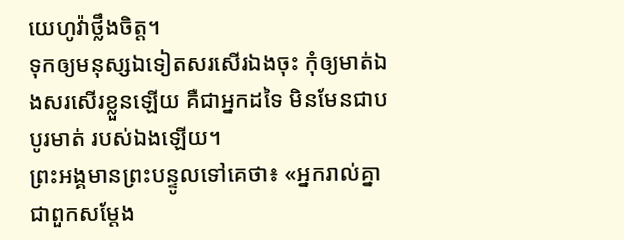យេហូវ៉ាថ្លឹងចិត្ត។
ទុកឲ្យមនុស្សឯទៀតសរសើរឯងចុះ កុំឲ្យមាត់ឯងសរសើរខ្លួនឡើយ គឺជាអ្នកដទៃ មិនមែនជាបបូរមាត់ របស់ឯងឡើយ។
ព្រះអង្គមានព្រះបន្ទូលទៅគេថា៖ «អ្នករាល់គ្នាជាពួកសម្តែង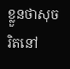ខ្លួនថាសុចរិតនៅ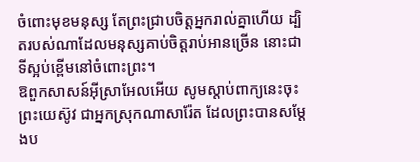ចំពោះមុខមនុស្ស តែព្រះជ្រាបចិត្តអ្នករាល់គ្នាហើយ ដ្បិតរបស់ណាដែលមនុស្សគាប់ចិត្តរាប់អានច្រើន នោះជាទីស្អប់ខ្ពើមនៅចំពោះព្រះ។
ឱពួកសាសន៍អ៊ីស្រាអែលអើយ សូមស្តាប់ពាក្យនេះចុះ ព្រះយេស៊ូវ ជាអ្នកស្រុកណាសារ៉ែត ដែលព្រះបានសម្តែងប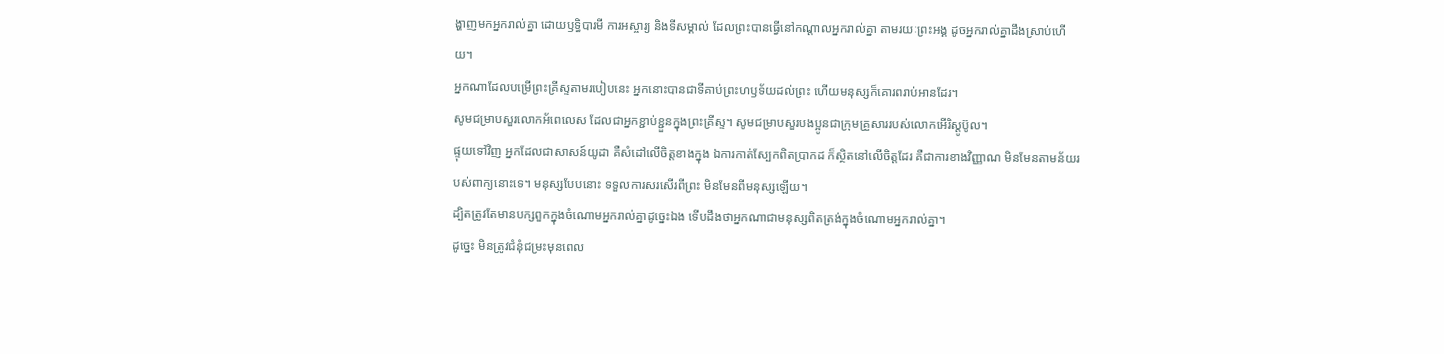ង្ហាញមកអ្នករាល់គ្នា ដោយឫទ្ធិបារមី ការអស្ចារ្យ និងទីសម្គាល់ ដែលព្រះបានធ្វើនៅកណ្តាលអ្នករាល់គ្នា តាមរយៈព្រះអង្គ ដូចអ្នករាល់គ្នាដឹងស្រាប់ហើយ។
អ្នកណាដែលបម្រើព្រះគ្រីស្ទតាមរបៀបនេះ អ្នកនោះបានជាទីគាប់ព្រះហឫទ័យដល់ព្រះ ហើយមនុស្សក៏គោរពរាប់អានដែរ។
សូមជម្រាបសួរលោកអ័ពេលេស ដែលជាអ្នកខ្ជាប់ខ្ជួនក្នុងព្រះគ្រីស្ទ។ សូមជម្រាបសួរបងប្អូនជាក្រុមគ្រួសាររបស់លោកអើរិស្តូប៊ូល។
ផ្ទុយទៅវិញ អ្នកដែលជាសាសន៍យូដា គឺសំដៅលើចិត្តខាងក្នុង ឯការកាត់ស្បែកពិតប្រាកដ ក៏ស្ថិតនៅលើចិត្តដែរ គឺជាការខាងវិញ្ញាណ មិនមែនតាមន័យរបស់ពាក្យនោះទេ។ មនុស្សបែបនោះ ទទួលការសរសើរពីព្រះ មិនមែនពីមនុស្សឡើយ។
ដ្បិតត្រូវតែមានបក្សពួកក្នុងចំណោមអ្នករាល់គ្នាដូច្នេះឯង ទើបដឹងថាអ្នកណាជាមនុស្សពិតត្រង់ក្នុងចំណោមអ្នករាល់គ្នា។
ដូច្នេះ មិនត្រូវជំនុំជម្រះមុនពេល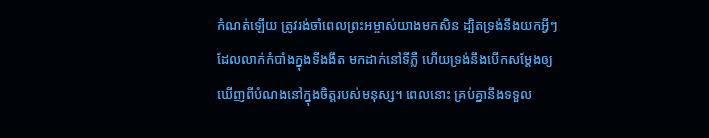កំណត់ឡើយ ត្រូវរង់ចាំពេលព្រះអម្ចាស់យាងមកសិន ដ្បិតទ្រង់នឹងយកអ្វីៗដែលលាក់កំបាំងក្នុងទីងងឹត មកដាក់នៅទីភ្លឺ ហើយទ្រង់នឹងបើកសម្ដែងឲ្យឃើញពីបំណងនៅក្នុងចិត្តរបស់មនុស្ស។ ពេលនោះ គ្រប់គ្នានឹងទទួល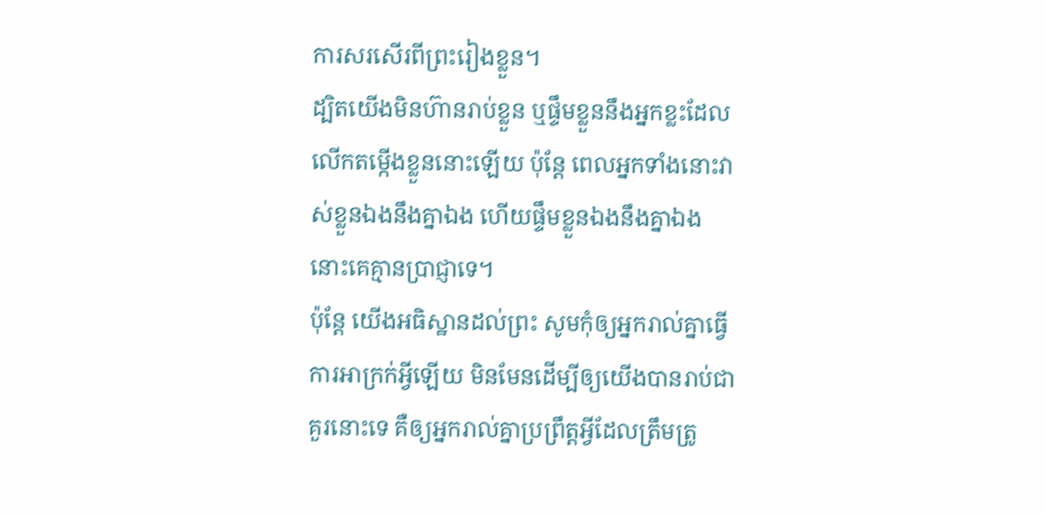ការសរសើរពីព្រះរៀងខ្លួន។
ដ្បិតយើងមិនហ៊ានរាប់ខ្លួន ឬផ្ទឹមខ្លួននឹងអ្នកខ្លះដែលលើកតម្កើងខ្លួននោះឡើយ ប៉ុន្តែ ពេលអ្នកទាំងនោះវាស់ខ្លួនឯងនឹងគ្នាឯង ហើយផ្ទឹមខ្លួនឯងនឹងគ្នាឯង នោះគេគ្មានប្រាជ្ញាទេ។
ប៉ុន្តែ យើងអធិស្ឋានដល់ព្រះ សូមកុំឲ្យអ្នករាល់គ្នាធ្វើការអាក្រក់អ្វីឡើយ មិនមែនដើម្បីឲ្យយើងបានរាប់ជាគួរនោះទេ គឺឲ្យអ្នករាល់គ្នាប្រព្រឹត្តអ្វីដែលត្រឹមត្រូ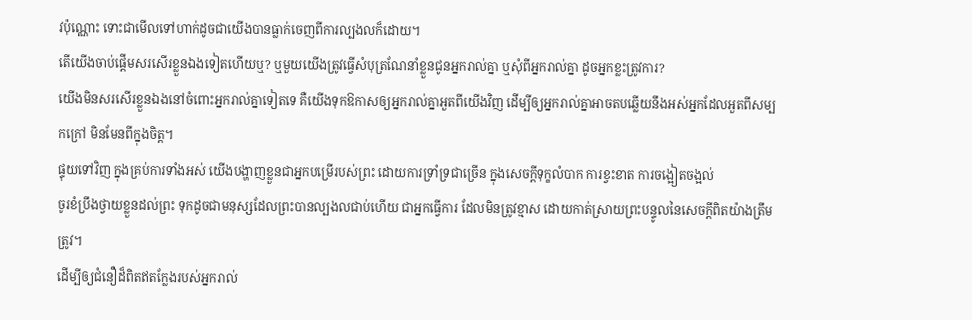វប៉ុណ្ណោះ ទោះជាមើលទៅហាក់ដូចជាយើងបានធ្លាក់ចេញពីការល្បងលក៏ដោយ។
តើយើងចាប់ផ្ដើមសរសើរខ្លួនឯងទៀតហើយឬ? ឬមួយយើងត្រូវធ្វើសំបុត្រណែនាំខ្លួនជូនអ្នករាល់គ្នា ឬសុំពីអ្នករាល់គ្នា ដូចអ្នកខ្លះត្រូវការ?
យើងមិនសរសើរខ្លួនឯងនៅចំពោះអ្នករាល់គ្នាទៀតទេ គឺយើងទុកឱកាសឲ្យអ្នករាល់គ្នាអួតពីយើងវិញ ដើម្បីឲ្យអ្នករាល់គ្នាអាចតបឆ្លើយនឹងអស់អ្នកដែលអួតពីសម្បកក្រៅ មិនមែនពីក្នុងចិត្ត។
ផ្ទុយទៅវិញ ក្នុងគ្រប់ការទាំងអស់ យើងបង្ហាញខ្លួនជាអ្នកបម្រើរបស់ព្រះ ដោយការទ្រាំទ្រជាច្រើន ក្នុងសេចក្ដីទុក្ខលំបាក ការខ្វះខាត ការចង្អៀតចង្អល់
ចូរខំប្រឹងថ្វាយខ្លួនដល់ព្រះ ទុកដូចជាមនុស្សដែលព្រះបានល្បងលជាប់ហើយ ជាអ្នកធ្វើការ ដែលមិនត្រូវខ្មាស ដោយកាត់ស្រាយព្រះបន្ទូលនៃសេចក្ដីពិតយ៉ាងត្រឹមត្រូវ។
ដើម្បីឲ្យជំនឿដ៏ពិតឥតក្លែងរបស់អ្នករាល់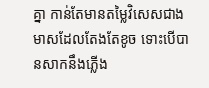គ្នា កាន់តែមានតម្លៃវិសេសជាងមាសដែលតែងតែខូច ទោះបើបានសាកនឹងភ្លើង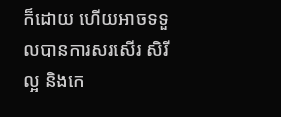ក៏ដោយ ហើយអាចទទួលបានការសរសើរ សិរីល្អ និងកេ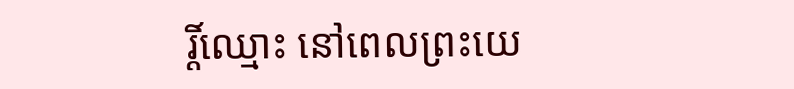រ្តិ៍ឈ្មោះ នៅពេលព្រះយេ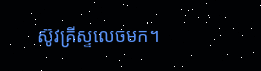ស៊ូវគ្រីស្ទលេចមក។